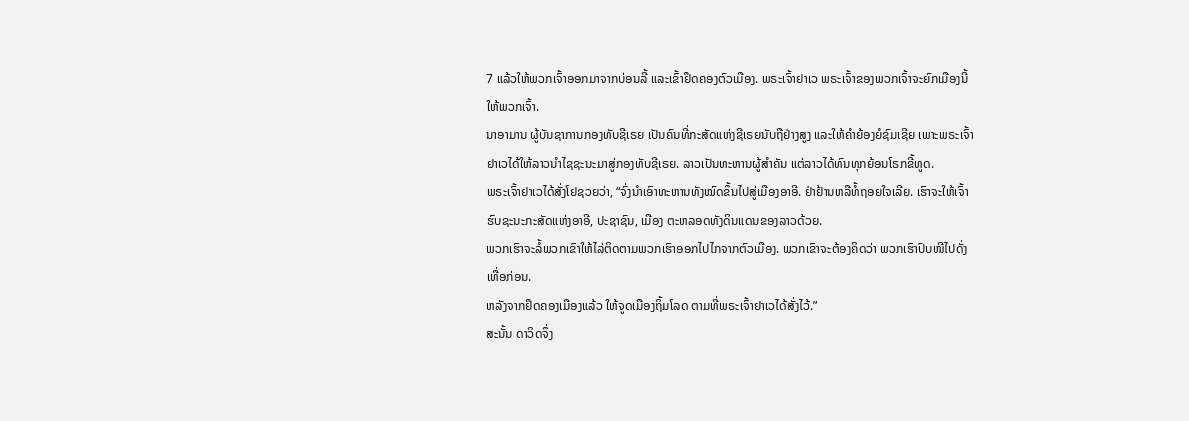7 ແລ້ວໃຫ້ພວກເຈົ້າອອກມາຈາກບ່ອນລີ້ ແລະເຂົ້າຢຶດຄອງຕົວເມືອງ. ພຣະເຈົ້າຢາເວ ພຣະເຈົ້າຂອງພວກເຈົ້າຈະຍົກເມືອງນີ້ໃຫ້ພວກເຈົ້າ.
ນາອາມານ ຜູ້ບັນຊາການກອງທັບຊີເຣຍ ເປັນຄົນທີ່ກະສັດແຫ່ງຊີເຣຍນັບຖືຢ່າງສູງ ແລະໃຫ້ຄຳຍ້ອງຍໍຊົມເຊີຍ ເພາະພຣະເຈົ້າຢາເວໄດ້ໃຫ້ລາວນຳໄຊຊະນະມາສູ່ກອງທັບຊີເຣຍ. ລາວເປັນທະຫານຜູ້ສຳຄັນ ແຕ່ລາວໄດ້ທົນທຸກຍ້ອນໂຣກຂີ້ທູດ.
ພຣະເຈົ້າຢາເວໄດ້ສັ່ງໂຢຊວຍວ່າ, “ຈົ່ງນຳເອົາທະຫານທັງໝົດຂຶ້ນໄປສູ່ເມືອງອາອີ. ຢ່າຢ້ານຫລືທໍ້ຖອຍໃຈເລີຍ. ເຮົາຈະໃຫ້ເຈົ້າຮົບຊະນະກະສັດແຫ່ງອາອີ, ປະຊາຊົນ, ເມືອງ ຕະຫລອດທັງດິນແດນຂອງລາວດ້ວຍ.
ພວກເຮົາຈະລໍ້ພວກເຂົາໃຫ້ໄລ່ຕິດຕາມພວກເຮົາອອກໄປໄກຈາກຕົວເມືອງ. ພວກເຂົາຈະຕ້ອງຄິດວ່າ ພວກເຮົາປົບໜີໄປດັ່ງເທື່ອກ່ອນ.
ຫລັງຈາກຢຶດຄອງເມືອງແລ້ວ ໃຫ້ຈູດເມືອງຖິ້ມໂລດ ຕາມທີ່ພຣະເຈົ້າຢາເວໄດ້ສັ່ງໄວ້.”
ສະນັ້ນ ດາວິດຈຶ່ງ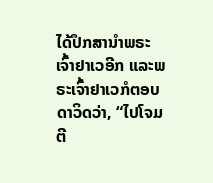ໄດ້ປຶກສານຳພຣະເຈົ້າຢາເວອີກ ແລະພຣະເຈົ້າຢາເວກໍຕອບດາວິດວ່າ, “ໄປໂຈມຕີ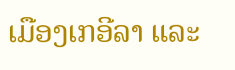ເມືອງເກອີລາ ແລະ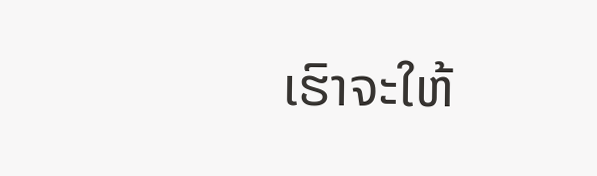ເຮົາຈະໃຫ້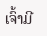ເຈົ້າມີ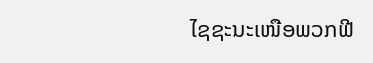ໄຊຊະນະເໜືອພວກຟີ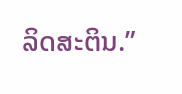ລິດສະຕິນ.”